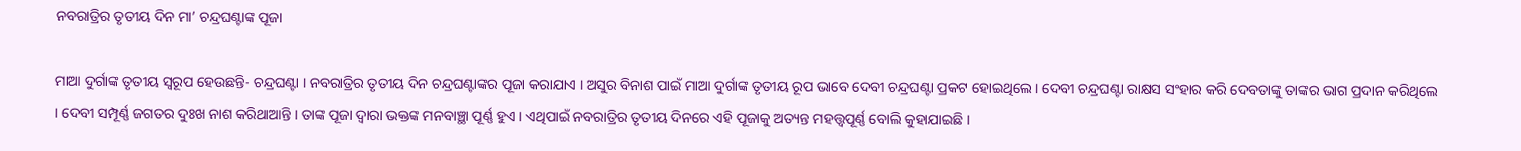ନବରାତ୍ରିର ତୃତୀୟ ଦିନ ମା’ ଚନ୍ଦ୍ରଘଣ୍ଟାଙ୍କ ପୂଜା

ମାଆ ଦୁର୍ଗାଙ୍କ ତୃତୀୟ ସ୍ବରୂପ ହେଉଛନ୍ତି- ଚନ୍ଦ୍ରଘଣ୍ଟା । ନବରାତ୍ରିର ତୃତୀୟ ଦିନ ଚନ୍ଦ୍ରଘଣ୍ଟାଙ୍କର ପୂଜା କରାଯାଏ । ଅସୁର ବିନାଶ ପାଇଁ ମାଆ ଦୁର୍ଗାଙ୍କ ତୃତୀୟ ରୂପ ଭାବେ ଦେବୀ ଚନ୍ଦ୍ରଘଣ୍ଟା ପ୍ରକଟ ହୋଇଥିଲେ । ଦେବୀ ଚନ୍ଦ୍ରଘଣ୍ଟା ରାକ୍ଷସ ସଂହାର କରି ଦେବତାଙ୍କୁ ତାଙ୍କର ଭାଗ ପ୍ରଦାନ କରିଥିଲେ । ଦେବୀ ସମ୍ପୂର୍ଣ୍ଣ ଜଗତର ଦୁଃଖ ନାଶ କରିଥାଆନ୍ତି । ତାଙ୍କ ପୂଜା ଦ୍ୱାରା ଭକ୍ତଙ୍କ ମନବାଞ୍ଛା ପୂର୍ଣ୍ଣ ହୁଏ । ଏଥିପାଇଁ ନବରାତ୍ରିର ତୃତୀୟ ଦିନରେ ଏହି ପୂଜାକୁ ଅତ୍ୟନ୍ତ ମହତ୍ତ୍ୱପୂର୍ଣ୍ଣ ବୋଲି କୁହାଯାଇଛି ।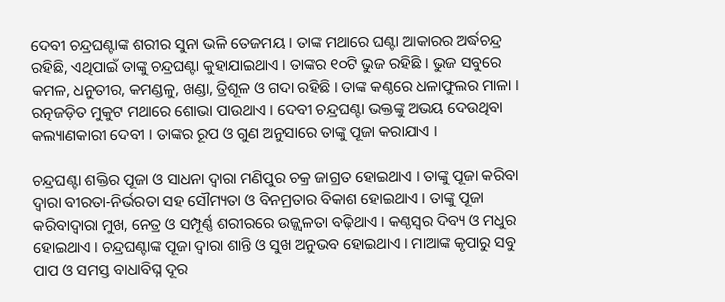ଦେବୀ ଚନ୍ଦ୍ରଘଣ୍ଟାଙ୍କ ଶରୀର ସୁନା ଭଳି ତେଜମୟ । ତାଙ୍କ ମଥାରେ ଘଣ୍ଟା ଆକାରର ଅର୍ଦ୍ଧଚନ୍ଦ୍ର ରହିଛି, ଏଥିପାଇଁ ତାଙ୍କୁ ଚନ୍ଦ୍ରଘଣ୍ଟା କୁହାଯାଇଥାଏ । ତାଙ୍କର ୧୦ଟି ଭୁଜ ରହିଛି । ଭୁଜ ସବୁରେ କମଳ, ଧନୁତୀର, କମଣ୍ଡଳୁ, ଖଣ୍ଡା, ତ୍ରିଶୂଳ ଓ ଗଦା ରହିଛି । ତାଙ୍କ କଣ୍ଠରେ ଧଳାଫୁଲର ମାଳା । ରତ୍ନଜଡ଼ିତ ମୁକୁଟ ମଥାରେ ଶୋଭା ପାଉଥାଏ । ଦେବୀ ଚନ୍ଦ୍ରଘଣ୍ଟା ଭକ୍ତଙ୍କୁ ଅଭୟ ଦେଉଥିବା କଲ୍ୟାଣକାରୀ ଦେବୀ । ତାଙ୍କର ରୂପ ଓ ଗୁଣ ଅନୁସାରେ ତାଙ୍କୁ ପୂଜା କରାଯାଏ ।

ଚନ୍ଦ୍ରଘଣ୍ଟା ଶକ୍ତିର ପୂଜା ଓ ସାଧନା ଦ୍ୱାରା ମଣିପୁର ଚକ୍ର ଜାଗ୍ରତ ହୋଇଥାଏ । ତାଙ୍କୁ ପୂଜା କରିବା ଦ୍ୱାରା ବୀରତା-ନିର୍ଭରତା ସହ ସୌମ୍ୟତା ଓ ବିନମ୍ରତାର ବିକାଶ ହୋଇଥାଏ । ତାଙ୍କୁ ପୂଜା କରିବାଦ୍ୱାରା ମୁଖ, ନେତ୍ର ଓ ସମ୍ପୂର୍ଣ୍ଣ ଶରୀରରେ ଉଜ୍ଜ୍ୱଳତା ବଢ଼ିଥାଏ । କଣ୍ଠସ୍ୱର ଦିବ୍ୟ ଓ ମଧୁର ହୋଇଥାଏ । ଚନ୍ଦ୍ରଘଣ୍ଟାଙ୍କ ପୂଜା ଦ୍ୱାରା ଶାନ୍ତି ଓ ସୁଖ ଅନୁଭବ ହୋଇଥାଏ । ମାଆଙ୍କ କୃପାରୁ ସବୁ ପାପ ଓ ସମସ୍ତ ବାଧାବିଘ୍ନ ଦୂର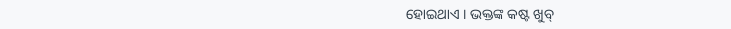ହୋଇଥାଏ । ଭକ୍ତଙ୍କ କଷ୍ଟ ଖୁବ୍‌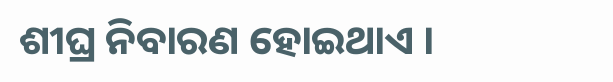ଶୀଘ୍ର ନିବାରଣ ହୋଇଥାଏ ।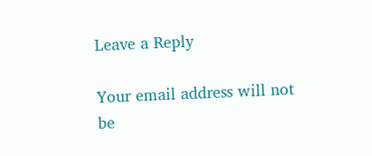Leave a Reply

Your email address will not be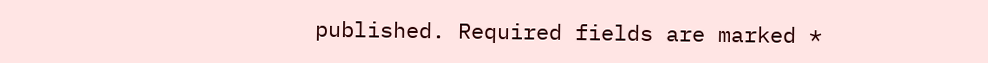published. Required fields are marked *